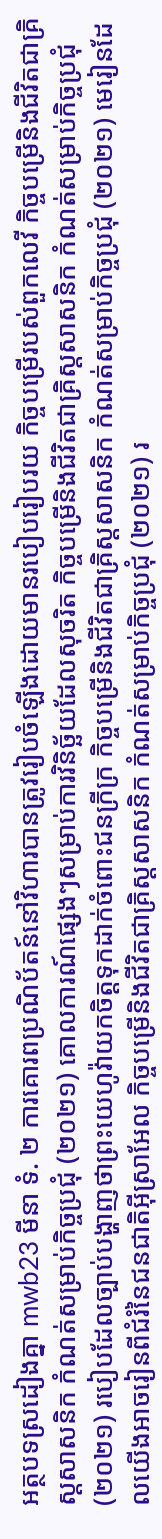អត្ថបទស្រដៀងគ្នា mwb23 មីនា ទំ. ២ ការគោរពប្រណិប័តន៍នៅវិហារបានត្រូវរៀបចំឡើងដោយមានរបៀបរៀបរយ កិច្ចបម្រើរបស់ពួកលេវី កិច្ចបម្រើនិងជីវិតជាគ្រិស្តសាសនិក កំណត់សម្រាប់កិច្ចប្រជុំ (២០២១) គោលការណ៍ផ្សេងៗសម្រាប់ការវិនិច្ឆ័យដែលសុចរិត កិច្ចបម្រើនិងជីវិតជាគ្រិស្តសាសនិក កំណត់សម្រាប់កិច្ចប្រជុំ (២០២១) របៀបដែលច្បាប់បង្ហាញថាព្រះយេហូវ៉ាយកចិត្តទុកដាក់ចំពោះជនក្រីក្រ កិច្ចបម្រើនិងជីវិតជាគ្រិស្តសាសនិក កំណត់សម្រាប់កិច្ចប្រជុំ (២០២១) មេរៀនដែលយើងអាចរៀនពីជំរំនៃជនជាតិអ៊ីស្រាអែល កិច្ចបម្រើនិងជីវិតជាគ្រិស្តសាសនិក កំណត់សម្រាប់កិច្ចប្រជុំ (២០២១) រ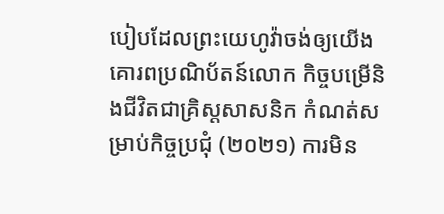បៀបដែលព្រះយេហូវ៉ាចង់ឲ្យយើងគោរពប្រណិប័តន៍លោក កិច្ចបម្រើនិងជីវិតជាគ្រិស្តសាសនិក កំណត់សម្រាប់កិច្ចប្រជុំ (២០២១) ការមិន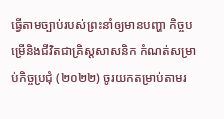ធ្វើតាមច្បាប់របស់ព្រះនាំឲ្យមានបញ្ហា កិច្ចបម្រើនិងជីវិតជាគ្រិស្តសាសនិក កំណត់សម្រាប់កិច្ចប្រជុំ (២០២២) ចូរយកតម្រាប់តាមរ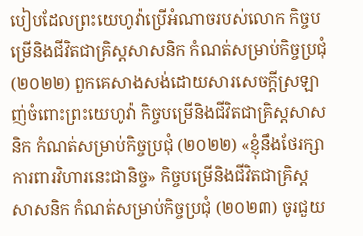បៀបដែលព្រះយេហូវ៉ាប្រើអំណាចរបស់លោក កិច្ចបម្រើនិងជីវិតជាគ្រិស្តសាសនិក កំណត់សម្រាប់កិច្ចប្រជុំ (២០២២) ពួកគេសាងសង់ដោយសារសេចក្ដីស្រឡាញ់ចំពោះព្រះយេហូវ៉ា កិច្ចបម្រើនិងជីវិតជាគ្រិស្តសាសនិក កំណត់សម្រាប់កិច្ចប្រជុំ (២០២២) «ខ្ញុំនឹងថែរក្សាការពារវិហារនេះជានិច្ច» កិច្ចបម្រើនិងជីវិតជាគ្រិស្តសាសនិក កំណត់សម្រាប់កិច្ចប្រជុំ (២០២៣) ចូរជួយ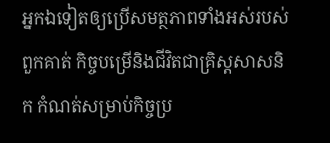អ្នកឯទៀតឲ្យប្រើសមត្ថភាពទាំងអស់របស់ពួកគាត់ កិច្ចបម្រើនិងជីវិតជាគ្រិស្តសាសនិក កំណត់សម្រាប់កិច្ចប្រ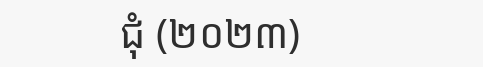ជុំ (២០២៣)